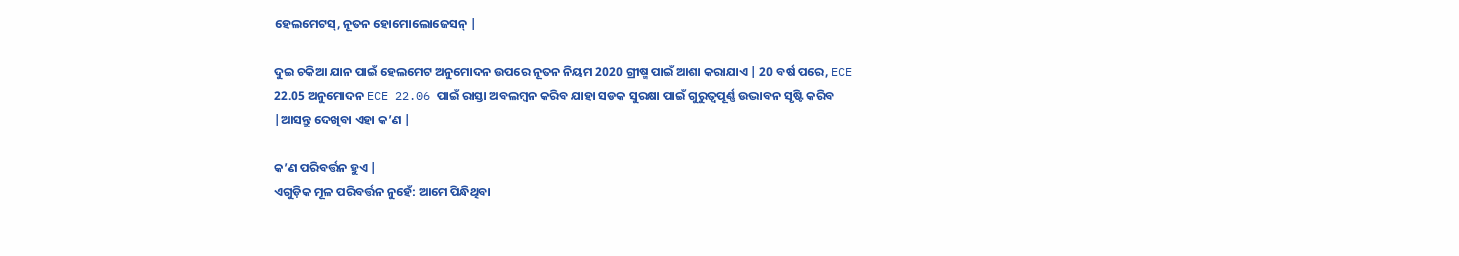ହେଲମେଟସ୍, ନୂତନ ହୋମୋଲୋଜେସନ୍ |

ଦୁଇ ଚକିଆ ଯାନ ପାଇଁ ହେଲମେଟ ଅନୁମୋଦନ ଉପରେ ନୂତନ ନିୟମ 2020 ଗ୍ରୀଷ୍ମ ପାଇଁ ଆଶା କରାଯାଏ | 20 ବର୍ଷ ପରେ, ECE 22.05 ଅନୁମୋଦନ ECE 22.06 ପାଇଁ ରାସ୍ତା ଅବଲମ୍ବନ କରିବ ଯାହା ସଡକ ସୁରକ୍ଷା ପାଇଁ ଗୁରୁତ୍ୱପୂର୍ଣ୍ଣ ଉଦ୍ଭାବନ ସୃଷ୍ଟି କରିବ |ଆସନ୍ତୁ ଦେଖିବା ଏହା କ’ଣ |

କ’ଣ ପରିବର୍ତ୍ତନ ହୁଏ |
ଏଗୁଡ଼ିକ ମୂଳ ପରିବର୍ତ୍ତନ ନୁହେଁ: ଆମେ ପିନ୍ଧିଥିବା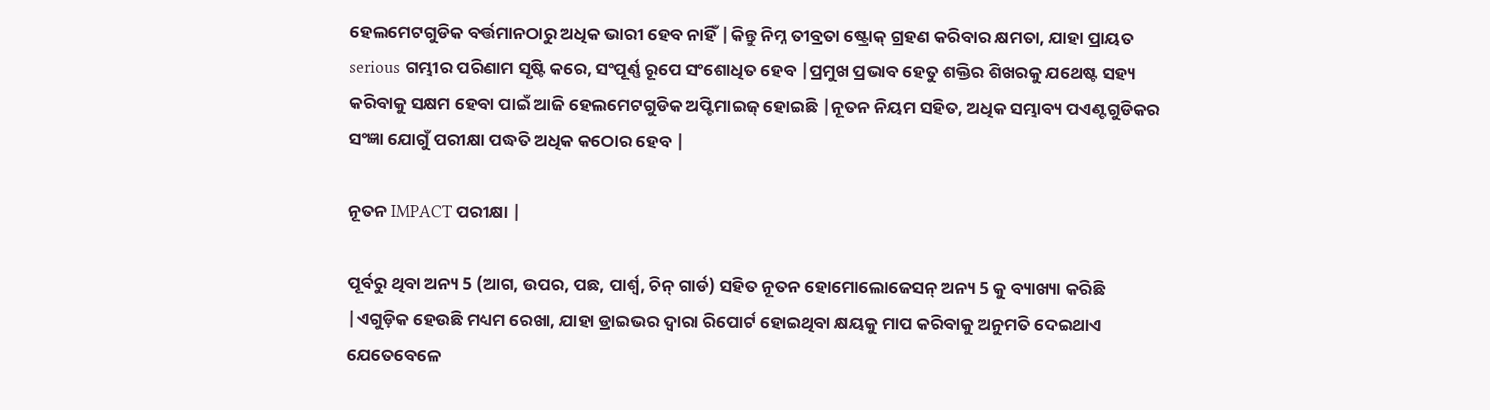ହେଲମେଟଗୁଡିକ ବର୍ତ୍ତମାନଠାରୁ ଅଧିକ ଭାରୀ ହେବ ନାହିଁ |କିନ୍ତୁ ନିମ୍ନ ତୀବ୍ରତା ଷ୍ଟ୍ରୋକ୍ ଗ୍ରହଣ କରିବାର କ୍ଷମତା, ଯାହା ପ୍ରାୟତ serious ଗମ୍ଭୀର ପରିଣାମ ସୃଷ୍ଟି କରେ, ସଂପୂର୍ଣ୍ଣ ରୂପେ ସଂଶୋଧିତ ହେବ |ପ୍ରମୁଖ ପ୍ରଭାବ ହେତୁ ଶକ୍ତିର ଶିଖରକୁ ଯଥେଷ୍ଟ ସହ୍ୟ କରିବାକୁ ସକ୍ଷମ ହେବା ପାଇଁ ଆଜି ହେଲମେଟଗୁଡିକ ଅପ୍ଟିମାଇଜ୍ ହୋଇଛି |ନୂତନ ନିୟମ ସହିତ, ଅଧିକ ସମ୍ଭାବ୍ୟ ପଏଣ୍ଟଗୁଡିକର ସଂଜ୍ଞା ଯୋଗୁଁ ପରୀକ୍ଷା ପଦ୍ଧତି ଅଧିକ କଠୋର ହେବ |

ନୂତନ IMPACT ପରୀକ୍ଷା |

ପୂର୍ବରୁ ଥିବା ଅନ୍ୟ 5 (ଆଗ, ଉପର, ପଛ, ପାର୍ଶ୍ୱ, ଚିନ୍ ଗାର୍ଡ) ସହିତ ନୂତନ ହୋମୋଲୋଜେସନ୍ ଅନ୍ୟ 5 କୁ ବ୍ୟାଖ୍ୟା କରିଛି |ଏଗୁଡ଼ିକ ହେଉଛି ମଧ୍ୟମ ରେଖା, ଯାହା ଡ୍ରାଇଭର ଦ୍ୱାରା ରିପୋର୍ଟ ହୋଇଥିବା କ୍ଷୟକୁ ମାପ କରିବାକୁ ଅନୁମତି ଦେଇଥାଏ ଯେତେବେଳେ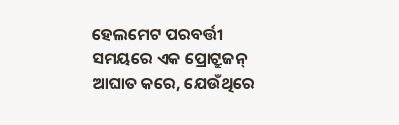ହେଲମେଟ ପରବର୍ତ୍ତୀ ସମୟରେ ଏକ ପ୍ରୋଟ୍ରୁଜନ୍ ଆଘାତ କରେ, ଯେଉଁଥିରେ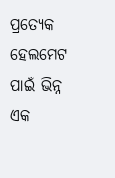ପ୍ରତ୍ୟେକ ହେଲମେଟ ପାଇଁ ଭିନ୍ନ ଏକ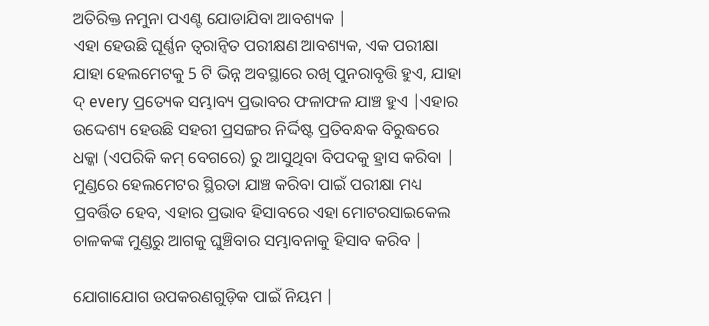ଅତିରିକ୍ତ ନମୁନା ପଏଣ୍ଟ ଯୋଡାଯିବା ଆବଶ୍ୟକ |
ଏହା ହେଉଛି ଘୂର୍ଣ୍ଣନ ତ୍ୱରାନ୍ୱିତ ପରୀକ୍ଷଣ ଆବଶ୍ୟକ, ଏକ ପରୀକ୍ଷା ଯାହା ହେଲମେଟକୁ 5 ଟି ଭିନ୍ନ ଅବସ୍ଥାରେ ରଖି ପୁନରାବୃତ୍ତି ହୁଏ, ଯାହା ଦ୍ every ପ୍ରତ୍ୟେକ ସମ୍ଭାବ୍ୟ ପ୍ରଭାବର ଫଳାଫଳ ଯାଞ୍ଚ ହୁଏ |ଏହାର ଉଦ୍ଦେଶ୍ୟ ହେଉଛି ସହରୀ ପ୍ରସଙ୍ଗର ନିର୍ଦ୍ଦିଷ୍ଟ ପ୍ରତିବନ୍ଧକ ବିରୁଦ୍ଧରେ ଧକ୍କା (ଏପରିକି କମ୍ ବେଗରେ) ରୁ ଆସୁଥିବା ବିପଦକୁ ହ୍ରାସ କରିବା |
ମୁଣ୍ଡରେ ହେଲମେଟର ସ୍ଥିରତା ଯାଞ୍ଚ କରିବା ପାଇଁ ପରୀକ୍ଷା ମଧ୍ୟ ପ୍ରବର୍ତ୍ତିତ ହେବ, ଏହାର ପ୍ରଭାବ ହିସାବରେ ଏହା ମୋଟରସାଇକେଲ ଚାଳକଙ୍କ ମୁଣ୍ଡରୁ ଆଗକୁ ଘୁଞ୍ଚିବାର ସମ୍ଭାବନାକୁ ହିସାବ କରିବ |

ଯୋଗାଯୋଗ ଉପକରଣଗୁଡ଼ିକ ପାଇଁ ନିୟମ |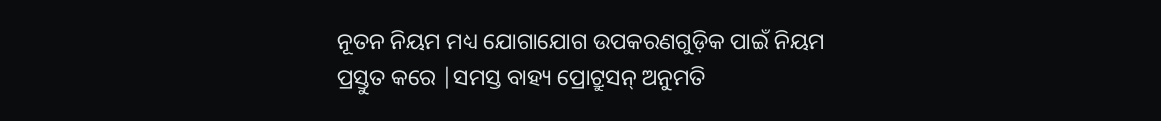ନୂତନ ନିୟମ ମଧ୍ୟ ଯୋଗାଯୋଗ ଉପକରଣଗୁଡ଼ିକ ପାଇଁ ନିୟମ ପ୍ରସ୍ତୁତ କରେ |ସମସ୍ତ ବାହ୍ୟ ପ୍ରୋଟ୍ରୁସନ୍ ଅନୁମତି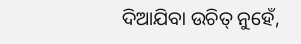ଦିଆଯିବା ଉଚିତ୍ ନୁହେଁ,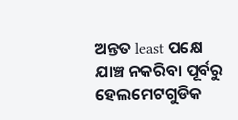ଅନ୍ତତ least ପକ୍ଷେ ଯାଞ୍ଚ ନକରିବା ପୂର୍ବରୁ ହେଲମେଟଗୁଡିକ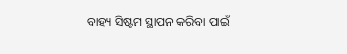ବାହ୍ୟ ସିଷ୍ଟମ ସ୍ଥାପନ କରିବା ପାଇଁ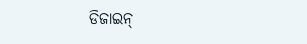ଡିଜାଇନ୍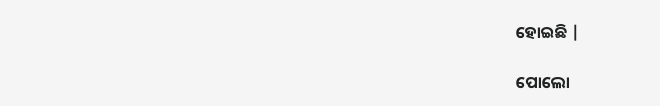ହୋଇଛି |

ପୋଲୋ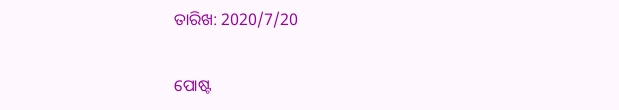ତାରିଖ: 2020/7/20


ପୋଷ୍ଟ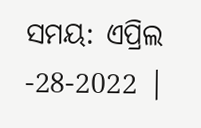ସମୟ: ଏପ୍ରିଲ -28-2022 |